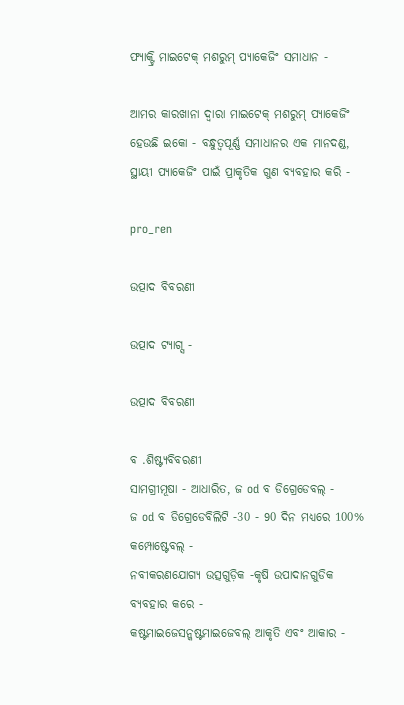ଫ୍ୟାକ୍ଟ୍ରି ମାଇଟେକ୍ ମଶରୁମ୍ ପ୍ୟାକେଜିଂ ସମାଧାନ -

ଆମର କାରଖାନା ଦ୍ୱାରା ମାଇଟେକ୍ ମଶରୁମ୍ ପ୍ୟାକେଜିଂ ହେଉଛି ଇକୋ - ବନ୍ଧୁତ୍ୱପୂର୍ଣ୍ଣ ସମାଧାନର ଏକ ମାନଦଣ୍ଡ, ସ୍ଥାୟୀ ପ୍ୟାକେଜିଂ ପାଇଁ ପ୍ରାକୃତିକ ଗୁଣ ବ୍ୟବହାର କରି -

pro_ren

ଉତ୍ପାଦ ବିବରଣୀ

ଉତ୍ପାଦ ଟ୍ୟାଗ୍ସ -

ଉତ୍ପାଦ ବିବରଣୀ

ବ .ଶିଷ୍ଟ୍ୟବିବରଣୀ
ସାମଗ୍ରୀମୂଷା - ଆଧାରିତ, ଜ od ବ ଡିଗ୍ରେଡେବଲ୍ -
ଜ od ବ ଡିଗ୍ରେଡେବିଲିଟି -30 - 90 ଦିନ ମଧ୍ୟରେ 100% କମ୍ପୋଷ୍ଟେବଲ୍ -
ନବୀକରଣଯୋଗ୍ୟ ଉତ୍ସଗୁଡ଼ିକ -କୃଷି ଉପାଦାନଗୁଡିକ ବ୍ୟବହାର କରେ -
କଷ୍ଟମାଇଜେସନ୍କଷ୍ଟମାଇଜେବଲ୍ ଆକୃତି ଏବଂ ଆକାର -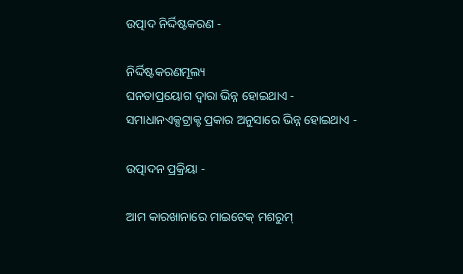ଉତ୍ପାଦ ନିର୍ଦ୍ଦିଷ୍ଟକରଣ -

ନିର୍ଦ୍ଦିଷ୍ଟକରଣମୂଲ୍ୟ
ଘନତାପ୍ରୟୋଗ ଦ୍ୱାରା ଭିନ୍ନ ହୋଇଥାଏ -
ସମାଧାନଏକ୍ସଟ୍ରାକ୍ଟ ପ୍ରକାର ଅନୁସାରେ ଭିନ୍ନ ହୋଇଥାଏ -

ଉତ୍ପାଦନ ପ୍ରକ୍ରିୟା -

ଆମ କାରଖାନାରେ ମାଇଟେକ୍ ମଶରୁମ୍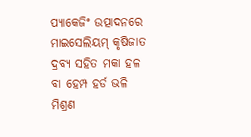ପ୍ୟାକେଜିଂ ଉତ୍ପାଦନରେ ମାଇସେଲିୟମ୍ କୃଷିଜାତ ଦ୍ରବ୍ୟ ସହିତ ମକା ହଳ ବା ହେମ୍ପ ହର୍ଡ ଭଳି ମିଶ୍ରଣ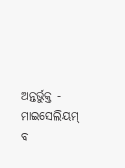ଅନ୍ତର୍ଭୁକ୍ତ - ମାଇସେଲିୟମ୍ ବ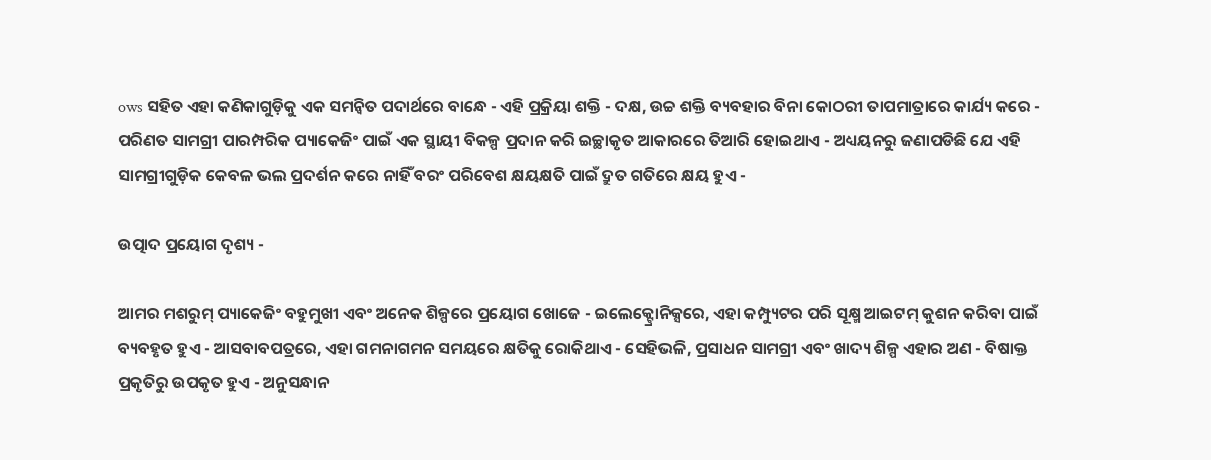ows ସହିତ ଏହା କଣିକାଗୁଡ଼ିକୁ ଏକ ସମନ୍ୱିତ ପଦାର୍ଥରେ ବାନ୍ଧେ - ଏହି ପ୍ରକ୍ରିୟା ଶକ୍ତି - ଦକ୍ଷ, ଉଚ୍ଚ ଶକ୍ତି ବ୍ୟବହାର ବିନା କୋଠରୀ ତାପମାତ୍ରାରେ କାର୍ଯ୍ୟ କରେ - ପରିଣତ ସାମଗ୍ରୀ ପାରମ୍ପରିକ ପ୍ୟାକେଜିଂ ପାଇଁ ଏକ ସ୍ଥାୟୀ ବିକଳ୍ପ ପ୍ରଦାନ କରି ଇଚ୍ଛାକୃତ ଆକାରରେ ତିଆରି ହୋଇଥାଏ - ଅଧ୍ୟୟନରୁ ଜଣାପଡିଛି ଯେ ଏହି ସାମଗ୍ରୀଗୁଡ଼ିକ କେବଳ ଭଲ ପ୍ରଦର୍ଶନ କରେ ନାହିଁ ବରଂ ପରିବେଶ କ୍ଷୟକ୍ଷତି ପାଇଁ ଦ୍ରୁତ ଗତିରେ କ୍ଷୟ ହୁଏ -

ଉତ୍ପାଦ ପ୍ରୟୋଗ ଦୃଶ୍ୟ -

ଆମର ମଶରୁମ୍ ପ୍ୟାକେଜିଂ ବହୁମୁଖୀ ଏବଂ ଅନେକ ଶିଳ୍ପରେ ପ୍ରୟୋଗ ଖୋଜେ - ଇଲେକ୍ଟ୍ରୋନିକ୍ସରେ, ଏହା କମ୍ପ୍ୟୁଟର ପରି ସୂକ୍ଷ୍ମ ଆଇଟମ୍ କୁଶନ କରିବା ପାଇଁ ବ୍ୟବହୃତ ହୁଏ - ଆସବାବପତ୍ରରେ, ଏହା ଗମନାଗମନ ସମୟରେ କ୍ଷତିକୁ ରୋକିଥାଏ - ସେହିଭଳି, ପ୍ରସାଧନ ସାମଗ୍ରୀ ଏବଂ ଖାଦ୍ୟ ଶିଳ୍ପ ଏହାର ଅଣ - ବିଷାକ୍ତ ପ୍ରକୃତିରୁ ଉପକୃତ ହୁଏ - ଅନୁସନ୍ଧାନ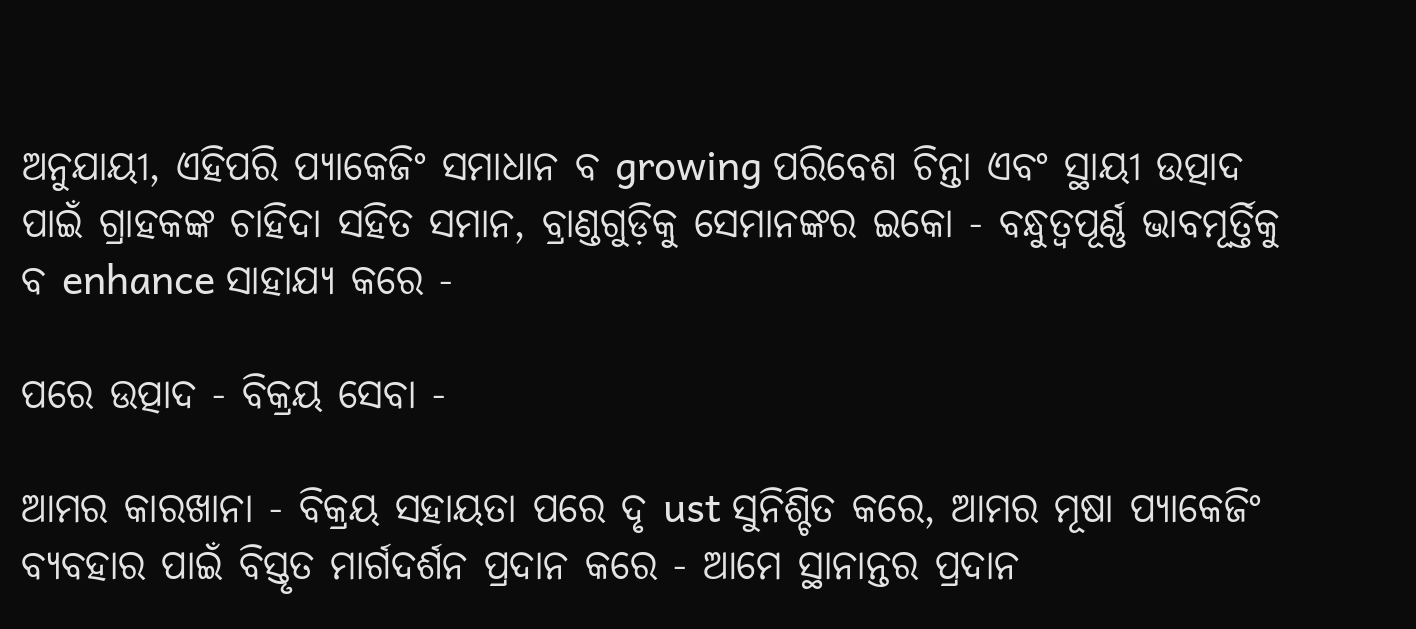ଅନୁଯାୟୀ, ଏହିପରି ପ୍ୟାକେଜିଂ ସମାଧାନ ବ growing ପରିବେଶ ଚିନ୍ତା ଏବଂ ସ୍ଥାୟୀ ଉତ୍ପାଦ ପାଇଁ ଗ୍ରାହକଙ୍କ ଚାହିଦା ସହିତ ସମାନ, ବ୍ରାଣ୍ଡଗୁଡ଼ିକୁ ସେମାନଙ୍କର ଇକୋ - ବନ୍ଧୁତ୍ୱପୂର୍ଣ୍ଣ ଭାବମୂର୍ତ୍ତିକୁ ବ enhance ସାହାଯ୍ୟ କରେ -

ପରେ ଉତ୍ପାଦ - ବିକ୍ରୟ ସେବା -

ଆମର କାରଖାନା - ବିକ୍ରୟ ସହାୟତା ପରେ ଦୃ ust ସୁନିଶ୍ଚିତ କରେ, ଆମର ମୂଷା ପ୍ୟାକେଜିଂ ବ୍ୟବହାର ପାଇଁ ବିସ୍ତୃତ ମାର୍ଗଦର୍ଶନ ପ୍ରଦାନ କରେ - ଆମେ ସ୍ଥାନାନ୍ତର ପ୍ରଦାନ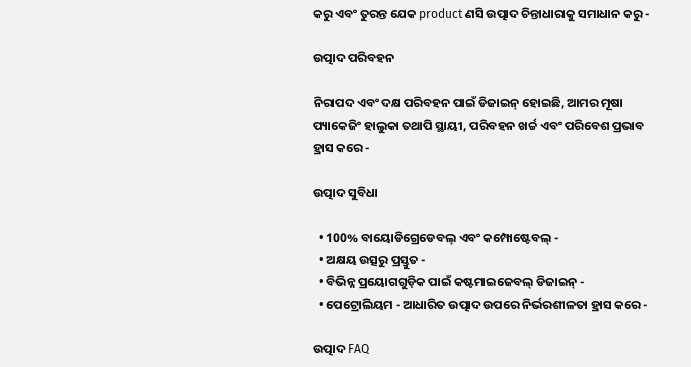କରୁ ଏବଂ ତୁରନ୍ତ ଯେକ product ଣସି ଉତ୍ପାଦ ଚିନ୍ତାଧାରାକୁ ସମାଧାନ କରୁ -

ଉତ୍ପାଦ ପରିବହନ

ନିରାପଦ ଏବଂ ଦକ୍ଷ ପରିବହନ ପାଇଁ ଡିଜାଇନ୍ ହୋଇଛି, ଆମର ମୂଷା ପ୍ୟାକେଜିଂ ହାଲୁକା ତଥାପି ସ୍ଥାୟୀ, ପରିବହନ ଖର୍ଚ୍ଚ ଏବଂ ପରିବେଶ ପ୍ରଭାବ ହ୍ରାସ କରେ -

ଉତ୍ପାଦ ସୁବିଧା

  • 100% ବାୟୋଡିଗ୍ରେଡେବଲ୍ ଏବଂ କମ୍ପୋଷ୍ଟେବଲ୍ -
  • ଅକ୍ଷୟ ଉତ୍ସରୁ ପ୍ରସ୍ତୁତ -
  • ବିଭିନ୍ନ ପ୍ରୟୋଗଗୁଡ଼ିକ ପାଇଁ କଷ୍ଟମାଇଜେବଲ୍ ଡିଜାଇନ୍ -
  • ପେଟ୍ରୋଲିୟମ - ଆଧାରିତ ଉତ୍ପାଦ ଉପରେ ନିର୍ଭରଶୀଳତା ହ୍ରାସ କରେ -

ଉତ୍ପାଦ FAQ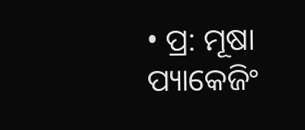• ପ୍ର: ମୂଷା ପ୍ୟାକେଜିଂ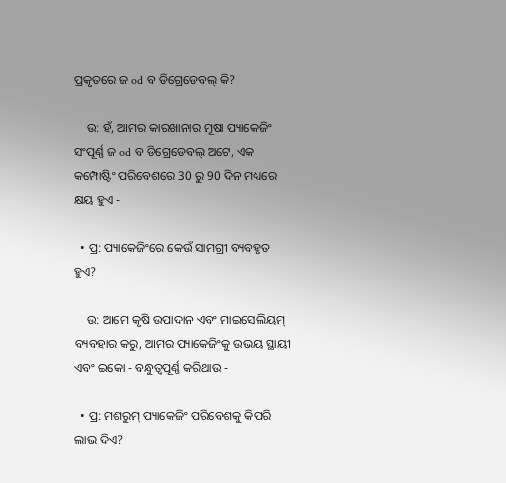ପ୍ରକୃତରେ ଜ od ବ ଡିଗ୍ରେଡେବଲ୍ କି?

    ଉ: ହଁ, ଆମର କାରଖାନାର ମୂଷା ପ୍ୟାକେଜିଂ ସଂପୂର୍ଣ୍ଣ ଜ od ବ ଡିଗ୍ରେଡେବଲ୍ ଅଟେ, ଏକ କମ୍ପୋଷ୍ଟିଂ ପରିବେଶରେ 30 ରୁ 90 ଦିନ ମଧ୍ୟରେ କ୍ଷୟ ହୁଏ -

  • ପ୍ର: ପ୍ୟାକେଜିଂରେ କେଉଁ ସାମଗ୍ରୀ ବ୍ୟବହୃତ ହୁଏ?

    ଉ: ଆମେ କୃଷି ଉପାଦାନ ଏବଂ ମାଇସେଲିୟମ୍ ବ୍ୟବହାର କରୁ, ଆମର ପ୍ୟାକେଜିଂକୁ ଉଭୟ ସ୍ଥାୟୀ ଏବଂ ଇକୋ - ବନ୍ଧୁତ୍ୱପୂର୍ଣ୍ଣ କରିଥାଉ -

  • ପ୍ର: ମଶରୁମ୍ ପ୍ୟାକେଜିଂ ପରିବେଶକୁ କିପରି ଲାଭ ଦିଏ?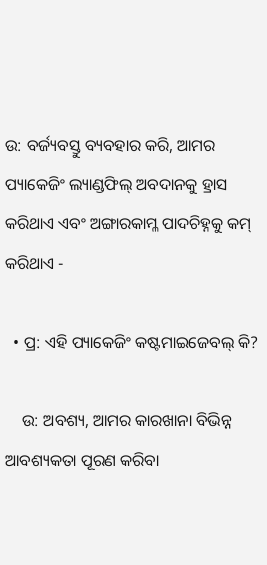ଉ: ବର୍ଜ୍ୟବସ୍ତୁ ବ୍ୟବହାର କରି, ଆମର ପ୍ୟାକେଜିଂ ଲ୍ୟାଣ୍ଡଫିଲ୍ ଅବଦାନକୁ ହ୍ରାସ କରିଥାଏ ଏବଂ ଅଙ୍ଗାରକାମ୍ଳ ପାଦଚିହ୍ନକୁ କମ୍ କରିଥାଏ -

  • ପ୍ର: ଏହି ପ୍ୟାକେଜିଂ କଷ୍ଟମାଇଜେବଲ୍ କି?

    ଉ: ଅବଶ୍ୟ, ଆମର କାରଖାନା ବିଭିନ୍ନ ଆବଶ୍ୟକତା ପୂରଣ କରିବା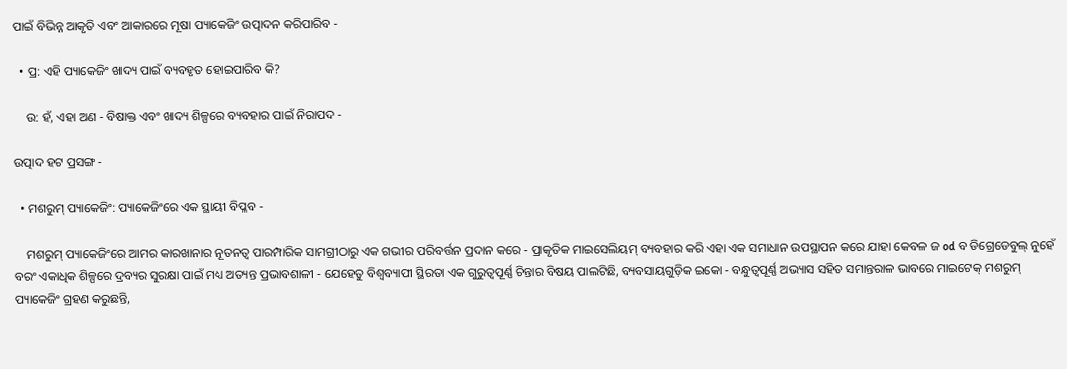ପାଇଁ ବିଭିନ୍ନ ଆକୃତି ଏବଂ ଆକାରରେ ମୂଷା ପ୍ୟାକେଜିଂ ଉତ୍ପାଦନ କରିପାରିବ -

  • ପ୍ର: ଏହି ପ୍ୟାକେଜିଂ ଖାଦ୍ୟ ପାଇଁ ବ୍ୟବହୃତ ହୋଇପାରିବ କି?

    ଉ: ହଁ, ଏହା ଅଣ - ବିଷାକ୍ତ ଏବଂ ଖାଦ୍ୟ ଶିଳ୍ପରେ ବ୍ୟବହାର ପାଇଁ ନିରାପଦ -

ଉତ୍ପାଦ ହଟ ପ୍ରସଙ୍ଗ -

  • ମଶରୁମ୍ ପ୍ୟାକେଜିଂ: ପ୍ୟାକେଜିଂରେ ଏକ ସ୍ଥାୟୀ ବିପ୍ଳବ -

    ମଶରୁମ୍ ପ୍ୟାକେଜିଂରେ ଆମର କାରଖାନାର ନୂତନତ୍ୱ ପାରମ୍ପାରିକ ସାମଗ୍ରୀଠାରୁ ଏକ ଗଭୀର ପରିବର୍ତ୍ତନ ପ୍ରଦାନ କରେ - ପ୍ରାକୃତିକ ମାଇସେଲିୟମ୍ ବ୍ୟବହାର କରି ଏହା ଏକ ସମାଧାନ ଉପସ୍ଥାପନ କରେ ଯାହା କେବଳ ଜ od ବ ଡିଗ୍ରେଡେବୁଲ୍ ନୁହେଁ ବରଂ ଏକାଧିକ ଶିଳ୍ପରେ ଦ୍ରବ୍ୟର ସୁରକ୍ଷା ପାଇଁ ମଧ୍ୟ ଅତ୍ୟନ୍ତ ପ୍ରଭାବଶାଳୀ - ଯେହେତୁ ବିଶ୍ୱବ୍ୟାପୀ ସ୍ଥିରତା ଏକ ଗୁରୁତ୍ୱପୂର୍ଣ୍ଣ ଚିନ୍ତାର ବିଷୟ ପାଲଟିଛି, ବ୍ୟବସାୟଗୁଡ଼ିକ ଇକୋ - ବନ୍ଧୁତ୍ୱପୂର୍ଣ୍ଣ ଅଭ୍ୟାସ ସହିତ ସମାନ୍ତରାଳ ଭାବରେ ମାଇଟେକ୍ ମଶରୁମ୍ ପ୍ୟାକେଜିଂ ଗ୍ରହଣ କରୁଛନ୍ତି,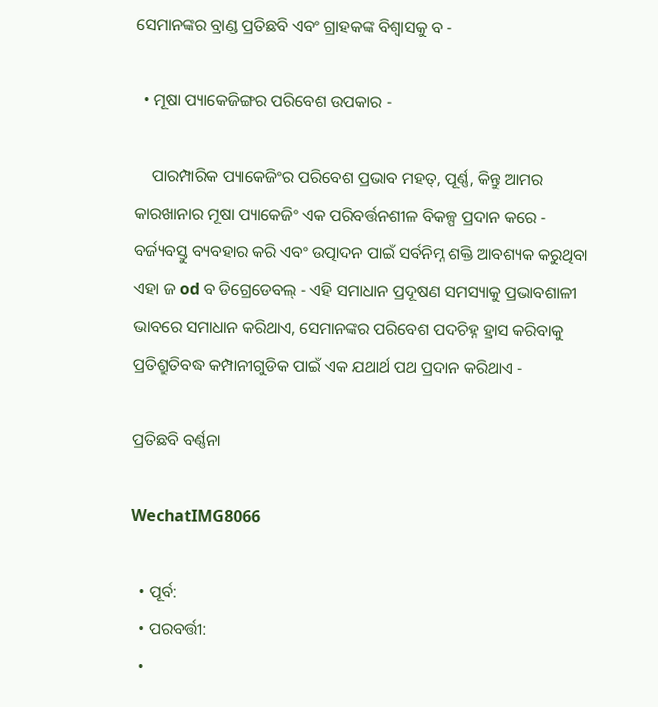ସେମାନଙ୍କର ବ୍ରାଣ୍ଡ ପ୍ରତିଛବି ଏବଂ ଗ୍ରାହକଙ୍କ ବିଶ୍ୱାସକୁ ବ -

  • ମୂଷା ପ୍ୟାକେଜିଙ୍ଗର ପରିବେଶ ଉପକାର -

    ପାରମ୍ପାରିକ ପ୍ୟାକେଜିଂର ପରିବେଶ ପ୍ରଭାବ ମହତ୍, ପୂର୍ଣ୍ଣ, କିନ୍ତୁ ଆମର କାରଖାନାର ମୂଷା ପ୍ୟାକେଜିଂ ଏକ ପରିବର୍ତ୍ତନଶୀଳ ବିକଳ୍ପ ପ୍ରଦାନ କରେ - ବର୍ଜ୍ୟବସ୍ତୁ ବ୍ୟବହାର କରି ଏବଂ ଉତ୍ପାଦନ ପାଇଁ ସର୍ବନିମ୍ନ ଶକ୍ତି ଆବଶ୍ୟକ କରୁଥିବା ଏହା ଜ od ବ ଡିଗ୍ରେଡେବଲ୍ - ଏହି ସମାଧାନ ପ୍ରଦୂଷଣ ସମସ୍ୟାକୁ ପ୍ରଭାବଶାଳୀ ଭାବରେ ସମାଧାନ କରିଥାଏ, ସେମାନଙ୍କର ପରିବେଶ ପଦଚିହ୍ନ ହ୍ରାସ କରିବାକୁ ପ୍ରତିଶ୍ରୁତିବଦ୍ଧ କମ୍ପାନୀଗୁଡିକ ପାଇଁ ଏକ ଯଥାର୍ଥ ପଥ ପ୍ରଦାନ କରିଥାଏ -

ପ୍ରତିଛବି ବର୍ଣ୍ଣନା

WechatIMG8066

  • ପୂର୍ବ:
  • ପରବର୍ତ୍ତୀ:
  •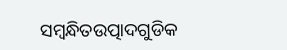ସମ୍ବନ୍ଧିତଉତ୍ପାଦଗୁଡିକ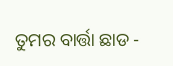ତୁମର ବାର୍ତ୍ତା ଛାଡ -